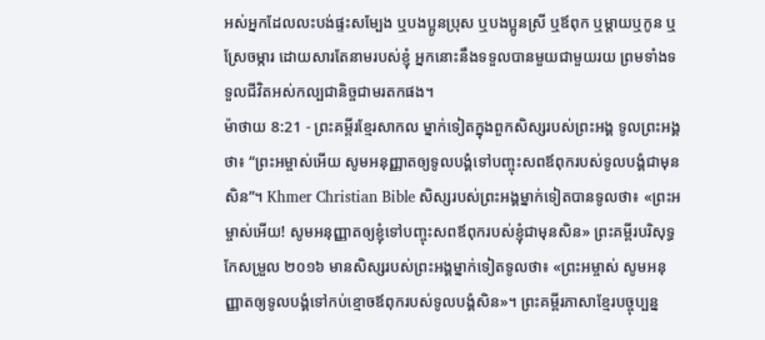អស់អ្នកដែលលះបង់ផ្ទះសម្បែង ឬបងប្អូនប្រុស ឬបងប្អូនស្រី ឬឪពុក ឬម្ដាយឬកូន ឬស្រែចម្ការ ដោយសារតែនាមរបស់ខ្ញុំ អ្នកនោះនឹងទទួលបានមួយជាមួយរយ ព្រមទាំងទទួលជីវិតអស់កល្បជានិច្ចជាមរតកផង។
ម៉ាថាយ 8:21 - ព្រះគម្ពីរខ្មែរសាកល ម្នាក់ទៀតក្នុងពួកសិស្សរបស់ព្រះអង្គ ទូលព្រះអង្គថា៖ “ព្រះអម្ចាស់អើយ សូមអនុញ្ញាតឲ្យទូលបង្គំទៅបញ្ចុះសពឪពុករបស់ទូលបង្គំជាមុនសិន”។ Khmer Christian Bible សិស្សរបស់ព្រះអង្គម្នាក់ទៀតបានទូលថា៖ «ព្រះអម្ចាស់អើយ! សូមអនុញ្ញាតឲ្យខ្ញុំទៅបញ្ចុះសពឪពុករបស់ខ្ញុំជាមុនសិន» ព្រះគម្ពីរបរិសុទ្ធកែសម្រួល ២០១៦ មានសិស្សរបស់ព្រះអង្គម្នាក់ទៀតទូលថា៖ «ព្រះអម្ចាស់ សូមអនុញ្ញាតឲ្យទូលបង្គំទៅកប់ខ្មោចឪពុករបស់ទូលបង្គំសិន»។ ព្រះគម្ពីរភាសាខ្មែរបច្ចុប្បន្ន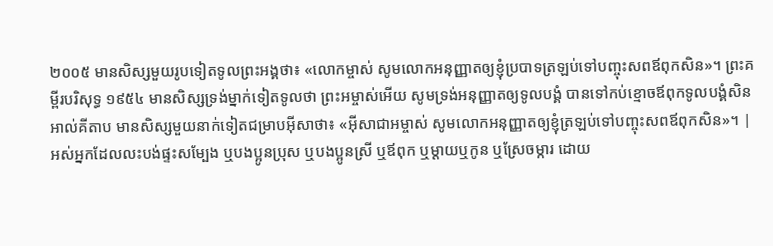២០០៥ មានសិស្សមួយរូបទៀតទូលព្រះអង្គថា៖ «លោកម្ចាស់ សូមលោកអនុញ្ញាតឲ្យខ្ញុំប្របាទត្រឡប់ទៅបញ្ចុះសពឪពុកសិន»។ ព្រះគម្ពីរបរិសុទ្ធ ១៩៥៤ មានសិស្សទ្រង់ម្នាក់ទៀតទូលថា ព្រះអម្ចាស់អើយ សូមទ្រង់អនុញ្ញាតឲ្យទូលបង្គំ បានទៅកប់ខ្មោចឪពុកទូលបង្គំសិន អាល់គីតាប មានសិស្សមួយនាក់ទៀតជម្រាបអ៊ីសាថា៖ «អ៊ីសាជាអម្ចាស់ សូមលោកអនុញ្ញាតឲ្យខ្ញុំត្រឡប់ទៅបញ្ចុះសពឪពុកសិន»។ |
អស់អ្នកដែលលះបង់ផ្ទះសម្បែង ឬបងប្អូនប្រុស ឬបងប្អូនស្រី ឬឪពុក ឬម្ដាយឬកូន ឬស្រែចម្ការ ដោយ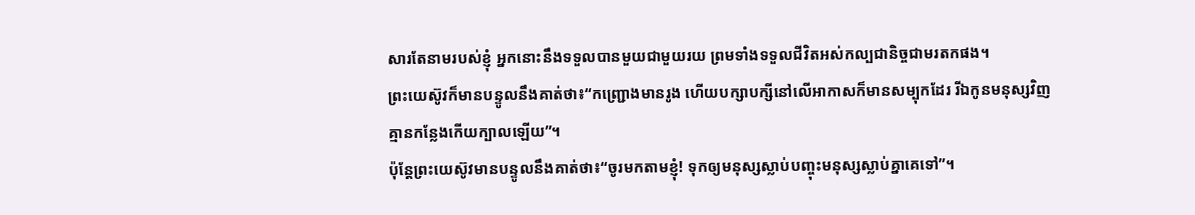សារតែនាមរបស់ខ្ញុំ អ្នកនោះនឹងទទួលបានមួយជាមួយរយ ព្រមទាំងទទួលជីវិតអស់កល្បជានិច្ចជាមរតកផង។
ព្រះយេស៊ូវក៏មានបន្ទូលនឹងគាត់ថា៖“កញ្ជ្រោងមានរូង ហើយបក្សាបក្សីនៅលើអាកាសក៏មានសម្បុកដែរ រីឯកូនមនុស្សវិញ គ្មានកន្លែងកើយក្បាលឡើយ”។
ប៉ុន្តែព្រះយេស៊ូវមានបន្ទូលនឹងគាត់ថា៖“ចូរមកតាមខ្ញុំ! ទុកឲ្យមនុស្សស្លាប់បញ្ចុះមនុស្សស្លាប់គ្នាគេទៅ”។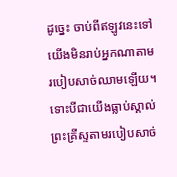ដូច្នេះ ចាប់ពីឥឡូវនេះទៅ យើងមិនរាប់អ្នកណាតាមរបៀបសាច់ឈាមឡើយ។ ទោះបីជាយើងធ្លាប់ស្គាល់ព្រះគ្រីស្ទតាមរបៀបសាច់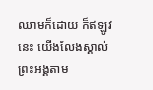ឈាមក៏ដោយ ក៏ឥឡូវនេះ យើងលែងស្គាល់ព្រះអង្គតាម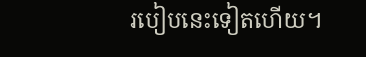របៀបនេះទៀតហើយ។